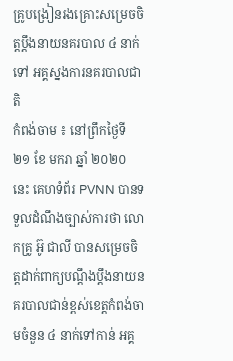គ្រូបង្រៀនរងគ្រោះសម្រេចចិត្តប្ដឹងនាយនគរបាល ៤ នាក់ទៅ អគ្គស្នងការនគរបាលជាតិ
កំពង់ចាម ៖ នៅព្រឹកថ្ងៃទី ២១ ខែ មករា ឆ្នាំ ២០២០ នេះ គេហទំព័រ PVNN បានទទួលដំណឹងច្បាស់ការថា លោកគ្រូ អ៊ូ ជាលី បានសម្រេចចិត្តដាក់ពាក្យបណ្ដឹងប្ដឹងនាយនគរបាលជាន់ខ្ពស់ខេត្តកំពង់ចាមចំនួន ៤ នាក់ទៅកាន់ អគ្គ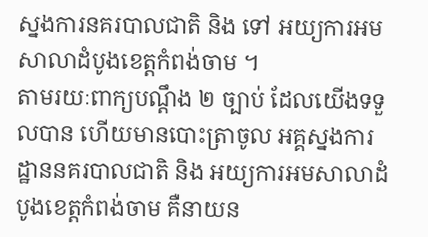ស្នងការនគរបាលជាតិ និង ទៅ អយ្យការអមសាលាដំបូងខេត្តកំពង់ចាម ។
តាមរយៈពាក្យបណ្ដឹង ២ ច្បាប់ ដែលយេីងទទួលបាន ហេីយមានបោះត្រាចូល អគ្គស្នងការដ្ឋាននគរបាលជាតិ និង អយ្យការអមសាលាដំបូងខេត្តកំពង់ចាម គឺនាយន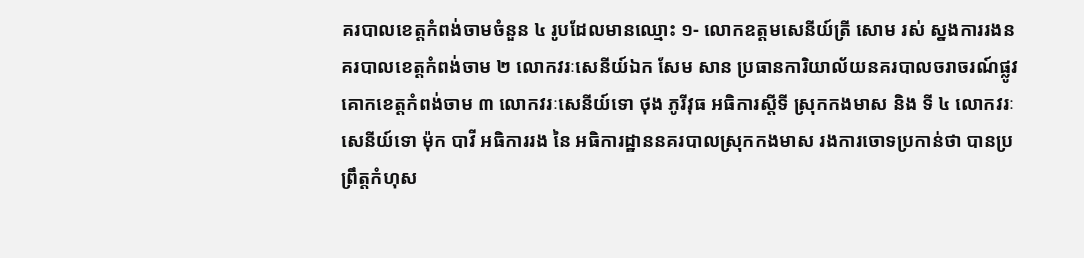គរបាលខេត្តកំពង់ចាមចំនួន ៤ រូបដែលមានឈ្មោះ ១- លោកឧត្ដមសេនីយ៍ត្រី សោម រស់ ស្នងការរងនគរបាលខេត្តកំពង់ចាម ២ លោកវរៈសេនីយ៍ឯក សែម សាន ប្រធានការិយាល័យនគរបាលចរាចរណ៍ផ្លូវគោកខេត្តកំពង់ចាម ៣ លោកវរៈសេនីយ៍ទោ ថុង ភូរីវុធ អធិការស្ដីទី ស្រុកកងមាស និង ទី ៤ លោកវរៈសេនីយ៍ទោ ម៉ុក បាវី អធិការរង នៃ អធិការដ្ឋាននគរបាលស្រុកកងមាស រងការចោទប្រកាន់ថា បានប្រព្រឹត្តកំហុស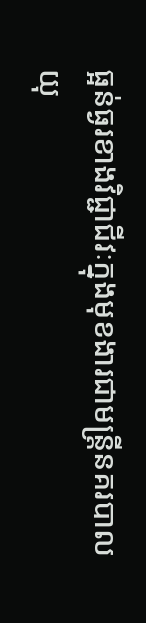ធ្អន់ធ្ងរខាងវិជ្ជាជីវៈក្នុងមុខងារជាមន្ត្រីនគរបាលយុ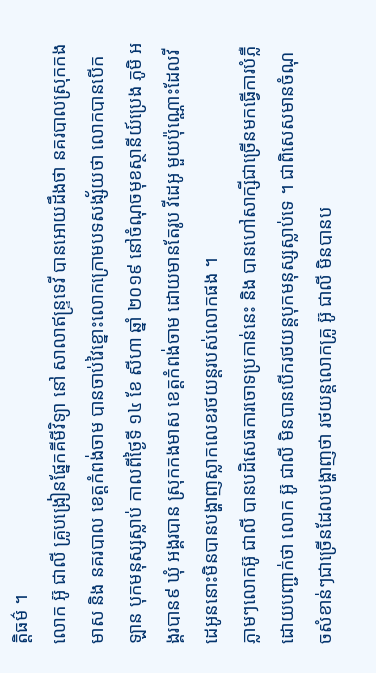ត្តិធម៌ ។
លោក អ៊ូ ជាលី គ្រូបង្រៀនផ្នែកគីមីវិទ្យា នៅ សាលាឥន្ទ្រទេវី បានអោយដឹងថា នគរបាលស្រុកកងមាស និង នគរបាល ខេត្តកំពង់ចាម បានចាប់វៃខ្នោះលោកក្រោមបទសង្ស័យថា លោកបានបេីកឡាន បុកមនុស្សស្លាប់ កាលពីថ្ងៃទី ១៤ ខែ សីហា ឆ្នាំ ២០១៩ នៅចំណុចមុខស្ថានីយ៍ប្រេង ភូមិ អង្គរបាន៩ ឃុំ អង្គរបាន ស្រុកកងមាស ខេត្តកំពង់ចាម ដោយមានតែរូប វីដេអូ មួយប៉ុណ្ណោះដែលវីដេអូននោះមិនបានបង្ហាញស្លាកលេខរថយន្ដរបស់លោកផង ។
ភ្លាមៗលោកអ៊ូ ជាលី បានបដិសេធការចោទប្រកាន់នេះ និង បានហៅសាក្សីជាច្រេីនមកធ្វេីការបំភ្លឺ ដោយបញ្ជាក់ថា លោក អ៊ូ ជាលី មិនបានបេីករថយន្តបុកមនុស្សស្លាប់ទេ ។ ជាពិសេសមានចំណុចសំខាន់ៗជាច្រេីនដែលបង្ហាញថា រថយន្តលោកគ្រូ អ៊ូ ជាលី មិនបានប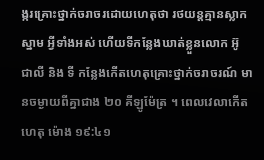ង្ករគ្រោះថ្នាក់ចរាចរដោយហេតុថា រថយន្តគ្មានស្លាកស្នាម អ្វីទាំងអស់ ហេីយទីកន្លែងឃាត់ខ្លួនលោក អ៊ូ ជាលី និង ទី កន្លែងកេីតហេតុគ្រោះថ្នាក់ចរាចរណ៍ មានចម្ងាយពីគ្នាជាង ២០ គីឡូម៉ែត្រ ។ ពេលវេលាកេីតហេតុ ម៉ោង ១៩:៤១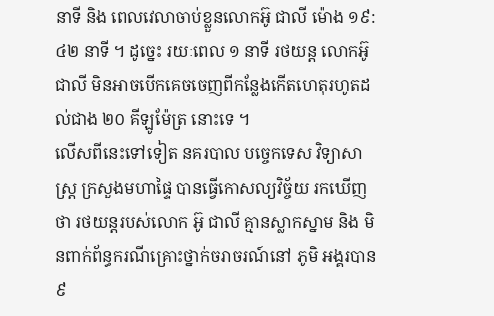នាទី និង ពេលវេលាចាប់ខ្លួនលោកអ៊ូ ជាលី ម៉ោង ១៩:៤២ នាទី ។ ដូច្នេះ រយៈពេល ១ នាទី រថយន្ដ លោកអ៊ូ ជាលី មិនអាចបេីកគេចចេញពីកន្លែងកេីតហេតុរហូតដល់ជាង ២០ គីឡូម៉ែត្រ នោះទេ ។
លេីសពីនេះទៅទៀត នគរបាល បច្ចេកទេស វិទ្យាសាស្រ្ត ក្រសួងមហាផ្ទៃ បានធ្វើកោសល្យវិច្ច័យ រកឃើញថា រថយន្ដរបស់លោក អ៊ូ ជាលី គ្មានស្លាកស្នាម និង មិនពាក់ព័ន្ធករណីគ្រោះថ្នាក់ចរាចរណ៍នៅ ភូមិ អង្គរបាន ៩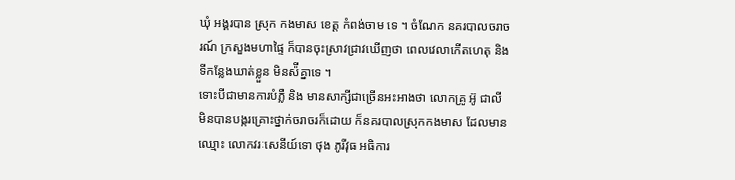ឃុំ អង្គរបាន ស្រុក កងមាស ខេត្ត កំពង់ចាម ទេ ។ ចំណែក នគរបាលចរាចរណ៍ ក្រសួងមហាផ្ទៃ ក៏បានចុះស្រាវជ្រាវឃេីញថា ពេលវេលាកេីតហេតុ និង ទីកន្លែងឃាត់ខ្លួន មិនស៉ីគ្នាទេ ។
ទោះបីជាមានការបំភ្លឺ និង មានសាក្សីជាច្រេីនអះអាងថា លោកគ្រូ អ៊ូ ជាលី មិនបានបង្ករគ្រោះថ្នាក់ចរាចរក៏ដោយ ក៏នគរបាលស្រុកកងមាស ដែលមានឈ្មោះ លោកវរៈសេនីយ៍ទោ ថុង ភូរីវុធ អធិការ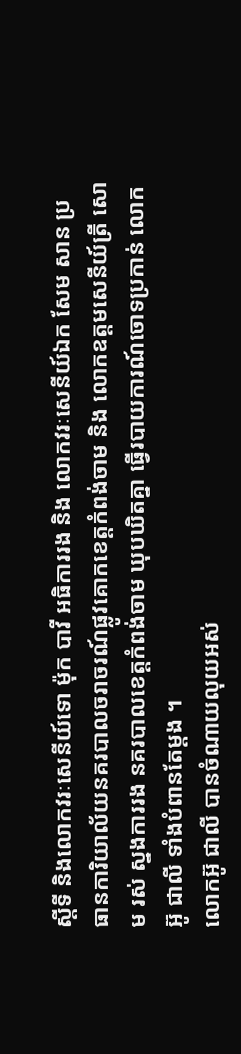ស្ដីទី និងលោកវរៈសេនីយ៍ទោ ម៉ុក បាវី អធិការរង និង លោកវរៈសេនីយ៍ឯក សែម សាន ប្រធានការិយាល័យនគរបាលចរាចរណ៍ផ្លូវគោកខេត្តកំពង់ចាម និង លោកឧត្ដមសេនីយ៍ត្រី សោម រស់ ស្នងការរង នគរបាលខេត្តកំពង់ចាម ឃុបឃិតគ្នា ធ្វើរបាយការណ៍ចោទប្រកាន់ លោក អ៊ូ ជាលី ទាំងបំពានតែម្ដង ។
លោកអ៊ូ ជាលី បានចំណាយលុយអស់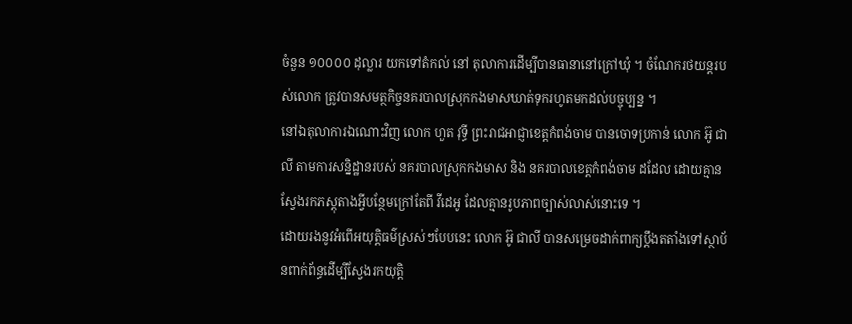ចំនួន ១០០០០ ដុល្លារ យកទៅតំកល់ នៅ តុលាការដេីម្បីបានធានានៅក្រៅឃុំ ។ ចំណែករថយន្តរបស់លោក ត្រូវបានសមត្ថកិច្ចនគរបាលស្រុកកងមាសឃាត់ទុករហូតមកដល់បច្ចុប្បន្ន ។
នៅឯតុលាការឯណោះវិញ លោក ហួត វុទ្ធី ព្រះរាជអាជ្ញាខេត្តកំពង់ចាម បានចោទប្រកាន់ លោក អ៊ូ ជាលី តាមការសន្និដ្ឋានរបស់ នគរបាលស្រុកកងមាស និង នគរបាលខេត្តកំពង់ចាម ដដែល ដោយគ្មានស្វែងរកភស្តុតាងអ្វីបន្ថែមក្រៅតែពី វីដេអូ ដែលគ្មានរូបភាពច្បាស់លាស់នោះទេ ។
ដោយរងនូវអំពេីអយុត្តិធម៌ស្រស់ៗបែបនេះ លោក អ៊ូ ជាលី បានសម្រេចដាក់ពាក្យប្ដឹងតតាំងទៅស្ថាប័នពាក់ព័ន្ធដេីម្បីស្វែងរកយុត្តិ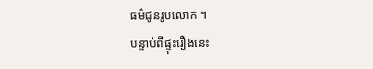ធម៌ជូនរូបលោក ។
បន្ទាប់ពីផ្ទុះរឿងនេះ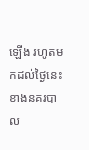ឡេីង រហូតមកដល់ថ្ងៃនេះ ខាងនគរបាល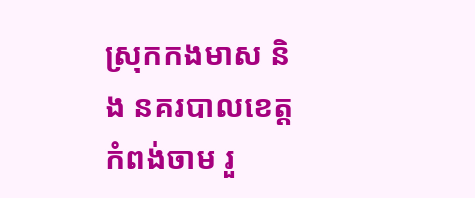ស្រុកកងមាស និង នគរបាលខេត្តកំពង់ចាម រួ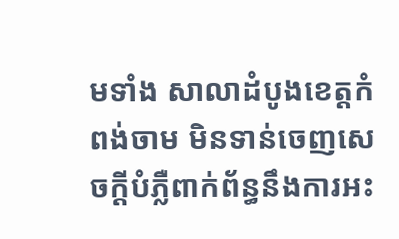មទាំង សាលាដំបូងខេត្តកំពង់ចាម មិនទាន់ចេញសេចក្ដីបំភ្លឺពាក់ព័ន្ធនឹងការអះ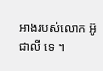អាងរបស់លោក អ៊ូ ជាលី ទេ ។